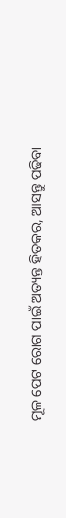ମୂଳ ପେଟ ରୋଗ ପାଇଁ ଅତ୍ୟନ୍ତ ହିତକର, ଆସନ୍ତୁ ପଢିବା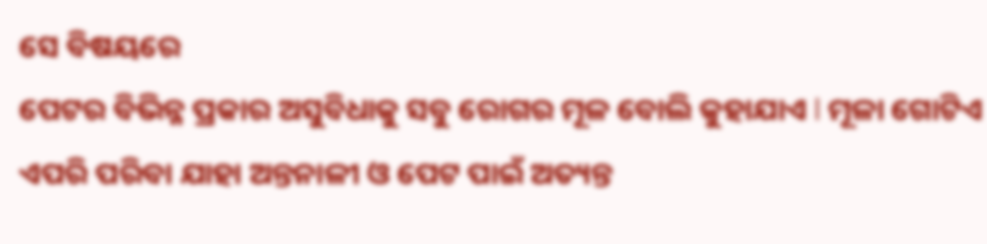ସେ ବିଷୟରେ
ପେଟର ବିଭିନ୍ନ ପ୍ରକାର ଅସୁବିଧାକୁ ସବୁ ରୋଗର ମୂଳ ବୋଲି କୁହାଯାଏ l ମୂଳା ଗୋଟିଏ ଏପରି ପରିବା ଯାହା ଅନ୍ତନାଳୀ ଓ ପେଟ ପାଇଁ ଅତ୍ୟନ୍ତ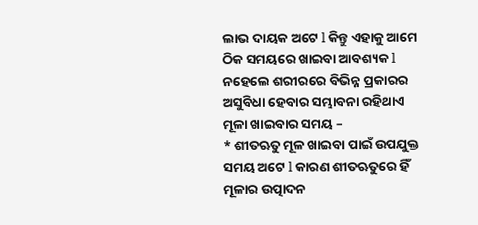ଲାଭ ଦାୟକ ଅଟେ l କିନ୍ତୁ ଏହାକୁ ଆମେ ଠିକ ସମୟରେ ଖାଇବା ଆବଶ୍ୟକ l ନହେଲେ ଶରୀରରେ ବିଭିନ୍ନ ପ୍ରକାରର ଅସୁବିଧା ହେବାର ସମ୍ଭାବନା ରହିଥାଏ
ମୂଳା ଖାଇବାର ସମୟ –
* ଶୀତଋତୁ ମୂଳ ଖାଇବା ପାଇଁ ଉପଯୁକ୍ତ ସମୟ ଅଟେ l କାରଣ ଶୀତଋତୁରେ ହିଁ ମୂଳାର ଉତ୍ପାଦନ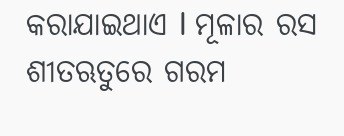କରାଯାଇଥାଏ l ମୂଳାର ରସ ଶୀତଋତୁରେ ଗରମ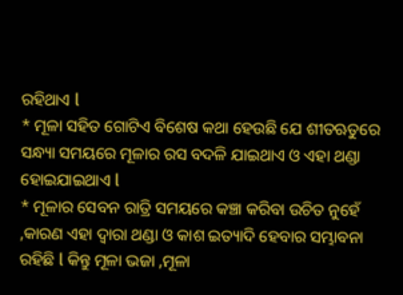ରହିଥାଏ l
* ମୂଳା ସହିତ ଗୋଟିଏ ବିଶେଷ କଥା ହେଉଛି ଯେ ଶୀତଋତୁରେ ସନ୍ଧ୍ୟା ସମୟରେ ମୂଳାର ରସ ବଦଳି ଯାଇଥାଏ ଓ ଏହା ଥଣ୍ଡା ହୋଇଯାଇଥାଏ l
* ମୂଳାର ସେବନ ରାତ୍ରି ସମୟରେ କଞ୍ଚା କରିବା ଉଚିତ ନୁହେଁ ,କାରଣ ଏହା ଦ୍ୱାରା ଥଣ୍ଡା ଓ କାଶ ଇତ୍ୟାଦି ହେବାର ସମ୍ଭାବନା ରହିଛି l କିନ୍ତୁ ମୂଳା ଭଜା ,ମୂଳା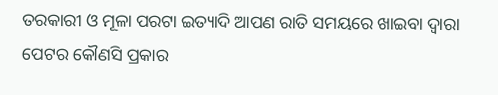ତରକାରୀ ଓ ମୂଳା ପରଟା ଇତ୍ୟାଦି ଆପଣ ରାତି ସମୟରେ ଖାଇବା ଦ୍ୱାରା ପେଟର କୌଣସି ପ୍ରକାର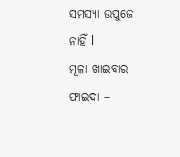ସମସ୍ୟା ଉପୁଜେ ନାହିଁ l
ମୂଳା ଖାଇବାର ଫାଇଦା –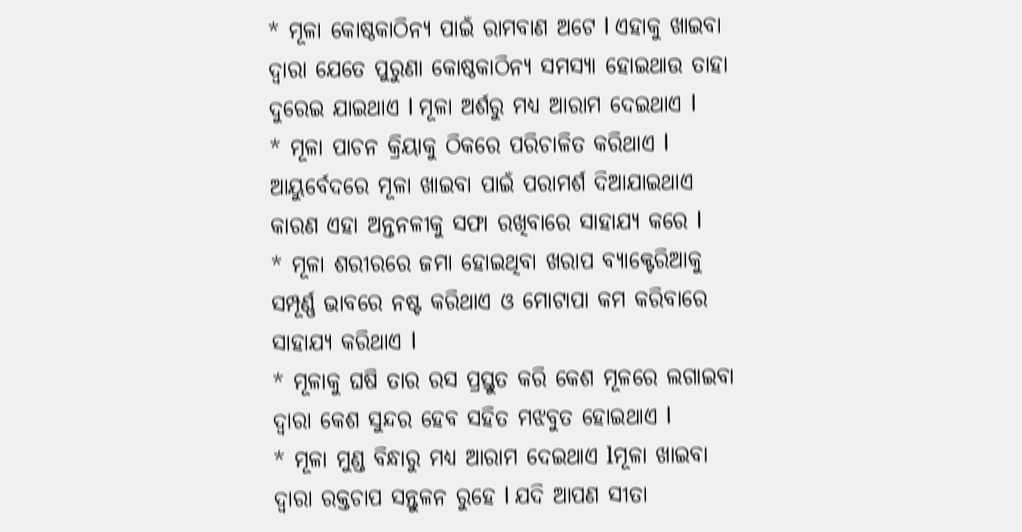* ମୂଳା କୋଷ୍ଠକାଠିନ୍ୟ ପାଇଁ ରାମବାଣ ଅଟେ l ଏହାକୁ ଖାଇବା ଦ୍ୱାରା ଯେତେ ପୁରୁଣା କୋଷ୍ଠକାଠିନ୍ୟ ସମସ୍ୟା ହୋଇଥାଉ ତାହା ଦୁରେଇ ଯାଇଥାଏ l ମୂଳା ଅର୍ଶରୁ ମଧ୍ୟ ଆରାମ ଦେଇଥାଏ l
* ମୂଳା ପାଚନ କ୍ରିୟାକୁ ଠିକରେ ପରିଚାଳିତ କରିଥାଏ l ଆୟୁର୍ବେଦରେ ମୂଳା ଖାଇବା ପାଇଁ ପରାମର୍ଶ ଦିଆଯାଇଥାଏ କାରଣ ଏହା ଅନ୍ତନଳୀକୁ ସଫା ରଖିବାରେ ସାହାଯ୍ୟ କରେ l
* ମୂଳା ଶରୀରରେ ଜମା ହୋଇଥିବା ଖରାପ ବ୍ୟାକ୍ଟେରିଆକୁ ସମ୍ପୂର୍ଣ୍ଣ ଭାବରେ ନଷ୍ଟ କରିଥାଏ ଓ ମୋଟାପା କମ କରିବାରେ ସାହାଯ୍ୟ କରିଥାଏ l
* ମୂଳାକୁ ଘଷି ତାର ରସ ପ୍ରସ୍ତୁତ କରି କେଶ ମୂଳରେ ଲଗାଇବା ଦ୍ୱାରା କେଶ ସୁନ୍ଦର ହେବ ସହିତ ମଝବୁତ ହୋଇଥାଏ l
* ମୂଳା ମୁଣ୍ଡ ବିନ୍ଧାରୁ ମଧ୍ୟ ଆରାମ ଦେଇଥାଏ lମୂଳା ଖାଇବା ଦ୍ୱାରା ରକ୍ତଚାପ ସନ୍ତୁଳନ ରୁହେ l ଯଦି ଆପଣ ସୀତା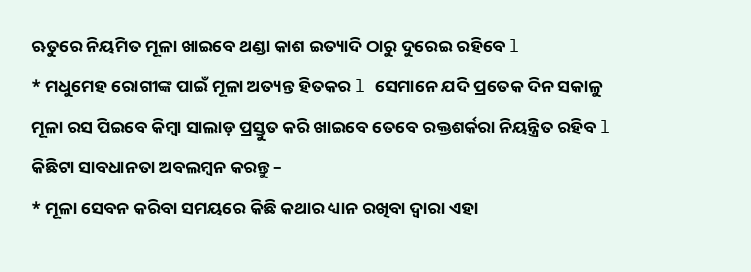ଋତୁରେ ନିୟମିତ ମୂଳା ଖାଇବେ ଥଣ୍ଡା କାଶ ଇତ୍ୟାଦି ଠାରୁ ଦୁରେଇ ରହିବେ l
* ମଧୁମେହ ରୋଗୀଙ୍କ ପାଇଁ ମୂଳା ଅତ୍ୟନ୍ତ ହିତକର l ସେମାନେ ଯଦି ପ୍ରତେକ ଦିନ ସକାଳୁ ମୂଳା ରସ ପିଇବେ କିମ୍ବା ସାଲାଡ଼ ପ୍ରସ୍ତୁତ କରି ଖାଇବେ ତେବେ ରକ୍ତଶର୍କରା ନିୟନ୍ତ୍ରିତ ରହିବ l
କିଛିଟା ସାବଧାନତା ଅବଲମ୍ବନ କରନ୍ତୁ –
* ମୂଳା ସେବନ କରିବା ସମୟରେ କିଛି କଥାର ଧ୍ୟାନ ରଖିବା ଦ୍ୱାରା ଏହା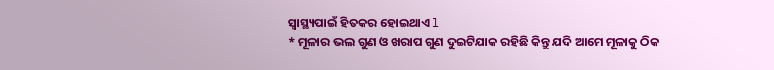ସ୍ୱାସ୍ଥ୍ୟପାଇଁ ହିତକର ହୋଇଥାଏ l
* ମୂଳାର ଭଲ ଗୁଣ ଓ ଖରାପ ଗୁଣ ଦୁଇଟିଯାକ ରହିଛି କିନ୍ତୁ ଯଦି ଆମେ ମୂଳାକୁ ଠିକ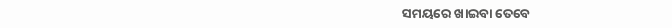ସମୟରେ ଖାଇବା ତେବେ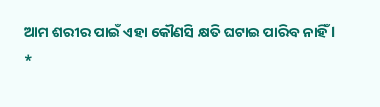ଆମ ଶରୀର ପାଇଁ ଏହା କୌଣସି କ୍ଷତି ଘଟାଇ ପାରିବ ନାହିଁ l
*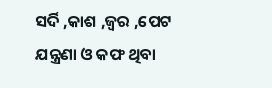ସର୍ଦି ,କାଶ ,ଜ୍ୱର ,ପେଟ ଯନ୍ତ୍ରଣା ଓ କଫ ଥିବା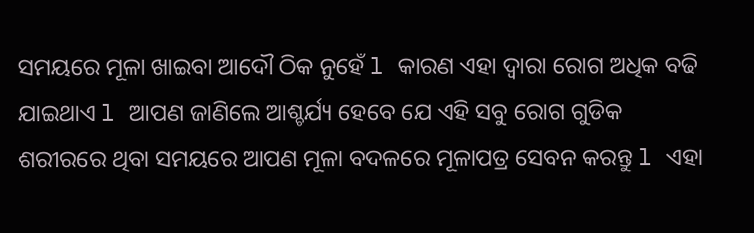ସମୟରେ ମୂଳା ଖାଇବା ଆଦୌ ଠିକ ନୁହେଁ l କାରଣ ଏହା ଦ୍ୱାରା ରୋଗ ଅଧିକ ବଢି ଯାଇଥାଏ l ଆପଣ ଜାଣିଲେ ଆଶ୍ଚର୍ଯ୍ୟ ହେବେ ଯେ ଏହି ସବୁ ରୋଗ ଗୁଡିକ ଶରୀରରେ ଥିବା ସମୟରେ ଆପଣ ମୂଳା ବଦଳରେ ମୂଳାପତ୍ର ସେବନ କରନ୍ତୁ l ଏହା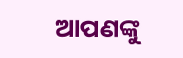ଆପଣଙ୍କୁ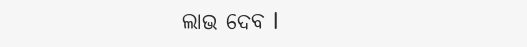ଲାଭ ଦେବ l